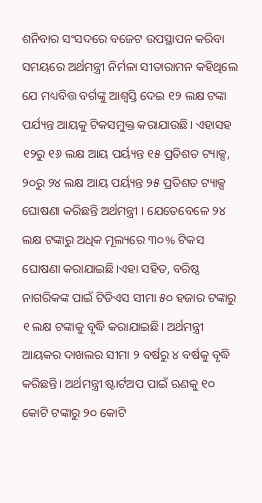ଶନିବାର ସଂସଦରେ ବଜେଟ ଉପସ୍ଥାପନ କରିବା ସମୟରେ ଅର୍ଥମନ୍ତ୍ରୀ ନିର୍ମଳା ସୀତାରାମନ କହିଥିଲେ ଯେ ମଧ୍ୟବିତ୍ତ ବର୍ଗଙ୍କୁ ଆଶ୍ୱସ୍ତି ଦେଇ ୧୨ ଲକ୍ଷ ଟଙ୍କା ପର୍ଯ୍ୟନ୍ତ ଆୟକୁ ଟିକସମୁକ୍ତ କରାଯାଉଛି। ଏହାସହ ୧୨ରୁ ୧୬ ଲକ୍ଷ ଆୟ ପର୍ୟ୍ୟନ୍ତ ୧୫ ପ୍ରତିଶତ ଟ୍ୟାକ୍ସ, ୨୦ରୁ ୨୪ ଲକ୍ଷ ଆୟ ପର୍ୟ୍ୟନ୍ତ ୨୫ ପ୍ରତିଶତ ଟ୍ୟାକ୍ସ ଘୋଷଣା କରିଛନ୍ତି ଅର୍ଥମନ୍ତ୍ରୀ । ଯେତେବେଳେ ୨୪ ଲକ୍ଷ ଟଙ୍କାରୁ ଅଧିକ ମୂଲ୍ୟରେ ୩୦% ଟିକସ ଘୋଷଣା କରାଯାଇଛି।ଏହା ସହିତ, ବରିଷ୍ଠ ନାଗରିକଙ୍କ ପାଇଁ ଟିଡିଏସ ସୀମା ୫୦ ହଜାର ଟଙ୍କାରୁ ୧ ଲକ୍ଷ ଟଙ୍କାକୁ ବୃଦ୍ଧି କରାଯାଇଛି। ଅର୍ଥମନ୍ତ୍ରୀ ଆୟକର ଦାଖଲର ସୀମା ୨ ବର୍ଷରୁ ୪ ବର୍ଷକୁ ବୃଦ୍ଧି କରିଛନ୍ତି। ଅର୍ଥମନ୍ତ୍ରୀ ଷ୍ଟାର୍ଟଅପ ପାଇଁ ଋଣକୁ ୧୦ କୋଟି ଟଙ୍କାରୁ ୨୦ କୋଟି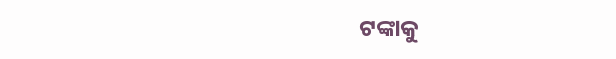ଟଙ୍କାକୁ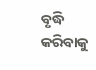ବୃଦ୍ଧି କରିବାକୁ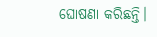ଘୋଷଣା କରିଛନ୍ତି।